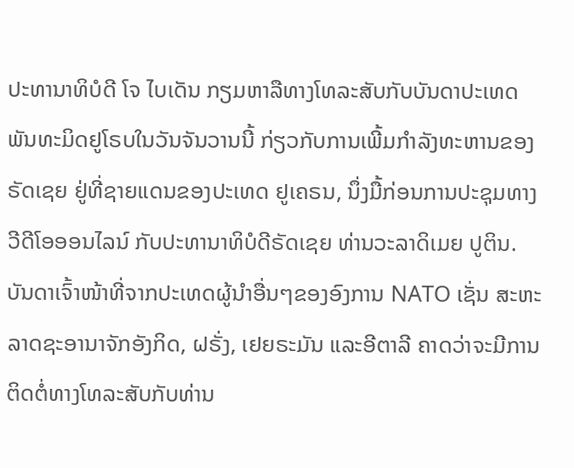ປະທານາທິບໍດີ ໂຈ ໄບເດັນ ກຽມຫາລືທາງໂທລະສັບກັບບັນດາປະເທດພັນທະມິດຢູໂຣບໃນວັນຈັນວານນີ້ ກ່ຽວກັບການເພີ້ມກໍາລັງທະຫານຂອງ ຣັດເຊຍ ຢູ່ທີ່ຊາຍແດນຂອງປະເທດ ຢູເຄຣນ, ນຶ່ງມື້ກ່ອນການປະຊຸມທາງວີດີໂອອອນໄລນ໌ ກັບປະທານາທິບໍດີຣັດເຊຍ ທ່ານວະລາດິເມຍ ປູຕິນ.
ບັນດາເຈົ້າໜ້າທີ່ຈາກປະເທດຜູ້ນໍາອື່ນໆຂອງອົງການ NATO ເຊັ່ນ ສະຫະລາດຊະອານາຈັກອັງກິດ, ຝຣັ່ງ, ເຢຍຣະມັນ ແລະອີຕາລີ ຄາດວ່າຈະມີການຕິດຕໍ່ທາງໂທລະສັບກັບທ່ານ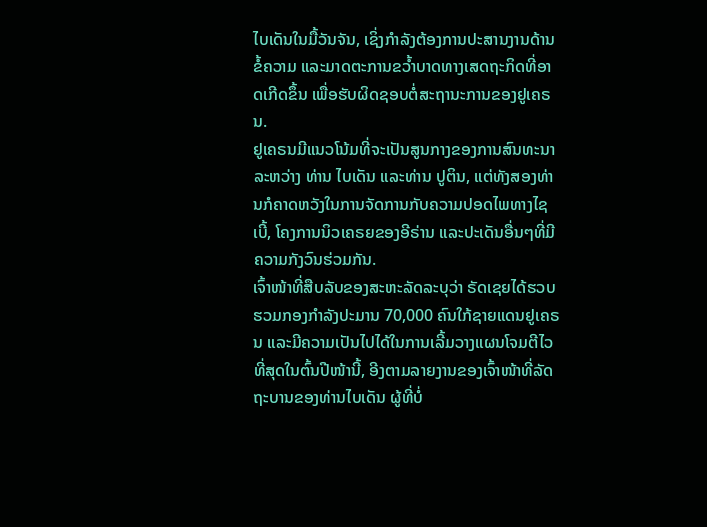ໄບເດັນໃນມື້ວັນຈັນ, ເຊິ່ງກໍາລັງຕ້ອງການປະສານງານດ້ານຂໍ້ຄວາມ ແລະມາດຕະການຂວໍ້າບາດທາງເສດຖະກິດທີ່ອາດເກີດຂຶ້ນ ເພື່ອຮັບຜິດຊອບຕໍ່ສະຖານະການຂອງຢູເຄຣນ.
ຢູເຄຣນມີແນວໂນ້ມທີ່ຈະເປັນສູນກາງຂອງການສົນທະນາລະຫວ່າງ ທ່ານ ໄບເດັນ ແລະທ່ານ ປູຕິນ, ແຕ່ທັງສອງທ່ານກໍຄາດຫວັງໃນການຈັດການກັບຄວາມປອດໄພທາງໄຊເບີ້, ໂຄງການນິວເຄຣຍຂອງອີຣ່ານ ແລະປະເດັນອື່ນໆທີ່ມີຄວາມກັງວົນຮ່ວມກັນ.
ເຈົ້າໜ້າທີ່ສືບລັບຂອງສະຫະລັດລະບຸວ່າ ຣັດເຊຍໄດ້ຮວບຮວມກອງກໍາລັງປະມານ 70,000 ຄົນໃກ້ຊາຍແດນຢູເຄຣນ ແລະມີຄວາມເປັນໄປໄດ້ໃນການເລີ້ມວາງແຜນໂຈມຕີໄວທີ່ສຸດໃນຕົ້ນປີໜ້ານີ້, ອີງຕາມລາຍງານຂອງເຈົ້າໜ້າທີ່ລັດຖະບານຂອງທ່ານໄບເດັນ ຜູ້ທີ່ບໍ່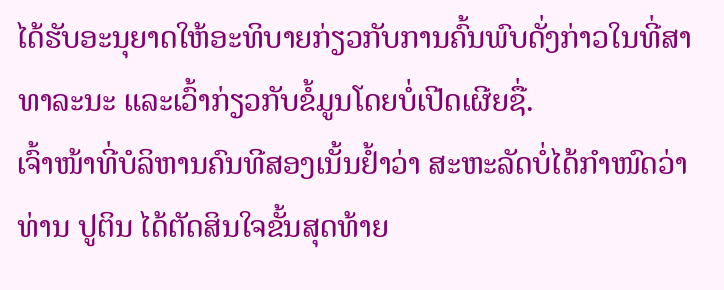ໄດ້ຮັບອະນຸຍາດໃຫ້ອະທິບາຍກ່ຽວກັບການຄົ້ນພົບດັ່ງກ່າວໃນທີ່ສາທາລະນະ ແລະເວົ້າກ່ຽວກັບຂໍ້ມູນໂດຍບໍ່ເປີດເຜີຍຊື່.
ເຈົ້າໜ້າທີ່ບໍລິຫານຄົນທີສອງເນັ້ນຢໍ້າວ່າ ສະຫະລັດບໍ່ໄດ້ກໍາໜົດວ່າ ທ່ານ ປູຕິນ ໄດ້ຕັດສິນໃຈຂັ້ນສຸດທ້າຍ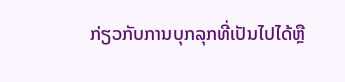ກ່ຽວກັບການບຸກລຸກທີ່ເປັນໄປໄດ້ຫຼື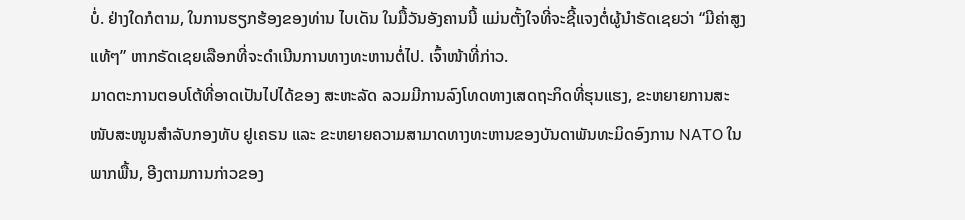ບໍ່. ຢ່າງໃດກໍຕາມ, ໃນການຮຽກຮ້ອງຂອງທ່ານ ໄບເດັນ ໃນມື້ວັນອັງຄານນີ້ ແມ່ນຕັ້ງໃຈທີ່ຈະຊີ້ແຈງຕໍ່ຜູ້ນໍາຣັດເຊຍວ່າ “ມີຄ່າສູງແທ້ໆ” ຫາກຣັດເຊຍເລືອກທີ່ຈະດໍາເນີນການທາງທະຫານຕໍ່ໄປ. ເຈົ້າໜ້າທີ່ກ່າວ.
ມາດຕະການຕອບໂຕ້ທີ່ອາດເປັນໄປໄດ້ຂອງ ສະຫະລັດ ລວມມີການລົງໂທດທາງເສດຖະກິດທີ່ຮຸນແຮງ, ຂະຫຍາຍການສະໜັບສະໜູນສຳລັບກອງທັບ ຢູເຄຣນ ແລະ ຂະຫຍາຍຄວາມສາມາດທາງທະຫານຂອງບັນດາພັນທະມິດອົງການ NATO ໃນພາກພື້ນ, ອີງຕາມການກ່າວຂອງ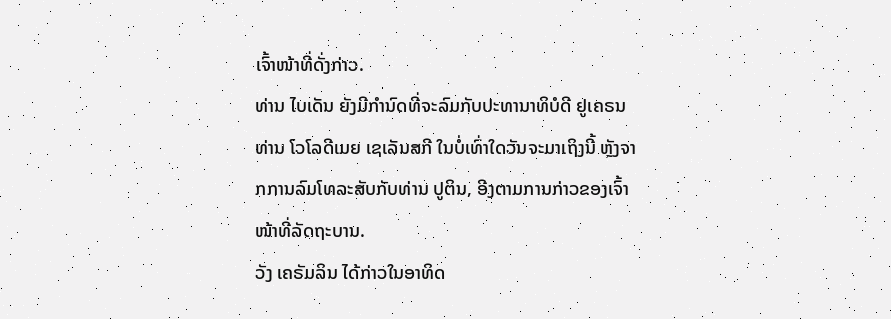ເຈົ້າໜ້າທີ່ດັ່ງກ່າວ.
ທ່ານ ໄບເດັນ ຍັງມີກຳນົດທີ່ຈະລົມກັບປະທານາທິບໍດີ ຢູເຄຣນ ທ່ານ ໂວໂລດີເມຍ ເຊເລັນສກີ ໃນບໍ່ເທົ່າໃດວັນຈະມາເຖິງນີ້ ຫຼັງຈາກການລົມໂທລະສັບກັບທ່ານ ປູຕິນ, ອີງຕາມການກ່າວຂອງເຈົ້າໜ້າທີ່ລັດຖະບານ.
ວັງ ເຄຣັມລິນ ໄດ້ກ່າວໃນອາທິດ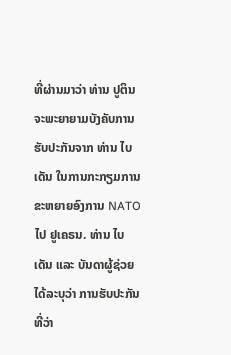ທີ່ຜ່ານມາວ່າ ທ່ານ ປູຕິນ ຈະພະຍາຍາມບັງຄັບການຮັບປະກັນຈາກ ທ່ານ ໄບເດັນ ໃນການກະກຽມການຂະຫຍາຍອົງການ NATO ໄປ ຢູເຄຣນ. ທ່ານ ໄບເດັນ ແລະ ບັນດາຜູ້ຊ່ວຍໄດ້ລະບຸວ່າ ການຮັບປະກັນທີ່ວ່າ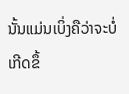ນັ້ນແມ່ນເບິ່ງຄືວ່າຈະບໍ່ເກີດຂຶ້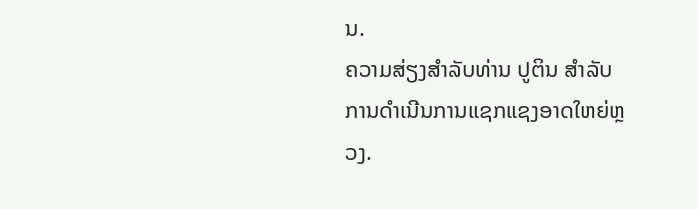ນ.
ຄວາມສ່ຽງສຳລັບທ່ານ ປູຕິນ ສຳລັບການດຳເນີນການແຊກແຊງອາດໃຫຍ່ຫຼວງ.